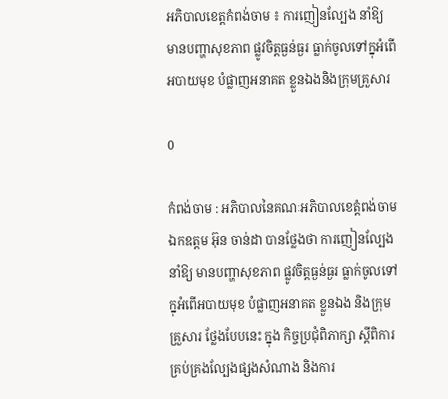អភិបាលខេត្តកំពង់ចាម ៖ ការញៀនល្បែង នាំឱ្យ មានបញ្ហាសុខភាព ផ្លូវចិត្តធ្ងន់ធ្ងរ ធ្លាក់ចូលទៅក្នុអំពើអបាយមុខ បំផ្លាញអនាគត ខ្លួនឯងនិងក្រុមគ្រួសារ

0

កំពង់ចាម : អភិបាលនៃគណៈអភិបាលខេត្តំពង់ចាម ឯកឧត្តម អ៊ុន ចាន់ដា បានថ្លែងថា ការញៀនល្បែង នាំឱ្យ មានបញ្ហាសុខភាព ផ្លូវចិត្តធ្ងន់ធ្ងរ ធ្លាក់ចូលទៅក្នុអំពើអបាយមុខ បំផ្លាញអនាគត ខ្លួនឯង និងក្រុមគ្រួសារ ថ្លែងបែបនេះ ក្នុង កិច្ចប្រជុំពិភាក្សា ស្តីពិការគ្រប់គ្រងល្បែងផ្សងសំណាង និងការ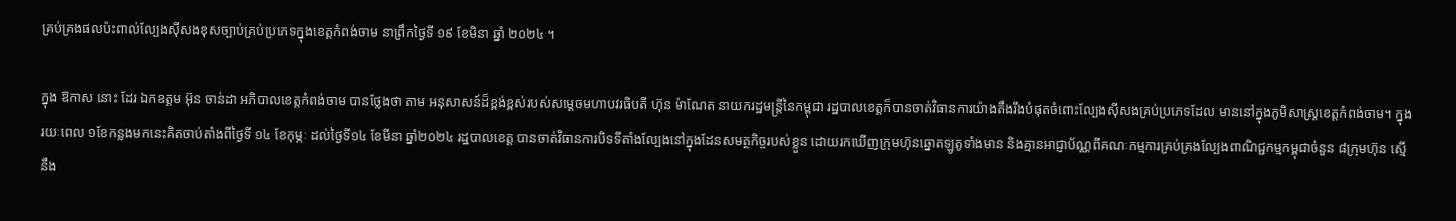គ្រប់គ្រងផលប៉ះពាល់ល្បែងស៊ីសងខុសច្បាប់គ្រប់ប្រភេទក្នុងខេត្តកំពង់ចាម នាព្រឹកថ្ងៃទី ១៩ ខែមិនា ឆ្នាំ ២០២៤ ។

ក្នុង ឱកាស នោះ ដែរ ឯកឧត្ដម អ៊ុន ចាន់ដា អភិបាលខេត្តកំពង់ចាម បានថ្លែងថា តាម អនុសាសន៍ដ៏ខ្ពង់ខ្ពស់របស់សម្តេចមហាបវរធិបតី ហ៊ុន ម៉ាណែត នាយករដ្ឋមន្ត្រីនៃកម្ពុជា រដ្ឋបាលខេត្តក៏បានចាត់វិធានការយ៉ាងតឹងរឹងបំផុតចំពោះល្បែងស៊ីសងគ្រប់ប្រភេទដែល មាននៅក្នុងភូមិសាស្ត្រខេត្តកំពង់ចាម។ ក្នុងរយៈពេល ១ខែកន្លងមកនេះគិតចាប់តាំងពីថ្ងៃទី ១៤ ខែកុម្ភៈ ដល់ថ្ងៃទី១៤ ខែមីនា ឆ្នាំ២០២៤ រដ្ឋបាលខេត្ត បានចាត់វិធានការបិទទីតាំងល្បែងនៅក្នុងដែនសមត្ថកិច្ចរបស់ខ្លួន ដោយរកឃើញក្រុមហ៊ុនឆ្នោតឡូតូទាំងមាន និងគ្មានអាជ្ញាប័ណ្ណពីគណៈកម្មការគ្រប់គ្រងល្បែងពាណិជ្ជកម្មកម្ពុជាចំនួន ៨ក្រុមហ៊ុន ស្មើនឹង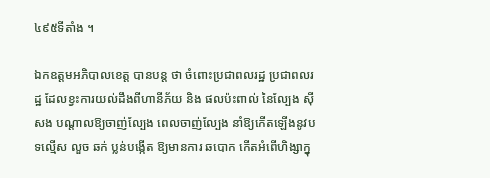៤៩៥ទីតាំង ។

ឯកឧត្ដមអភិបាលខេត្ត បានបន្ត ថា ចំពោះប្រជាពលរដ្ឋ ប្រជាពលរដ្ឋ ដែលខ្វះការយល់ដឹងពីហានីភ័យ និង ផលប៉ះពាល់ នៃល្បែង ស៊ីសង បណ្តាលឱ្យចាញ់ល្បែង ពេលចាញ់ល្បែង នាំឱ្យកើតឡើងនូវបទល្មើស លួច ឆក់ ប្លន់បង្កើត ឱ្យមានការ ឆបោក កើតអំពើហិង្សាក្នុ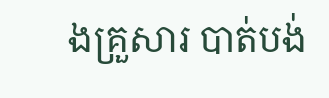ងគ្រួសារ បាត់បង់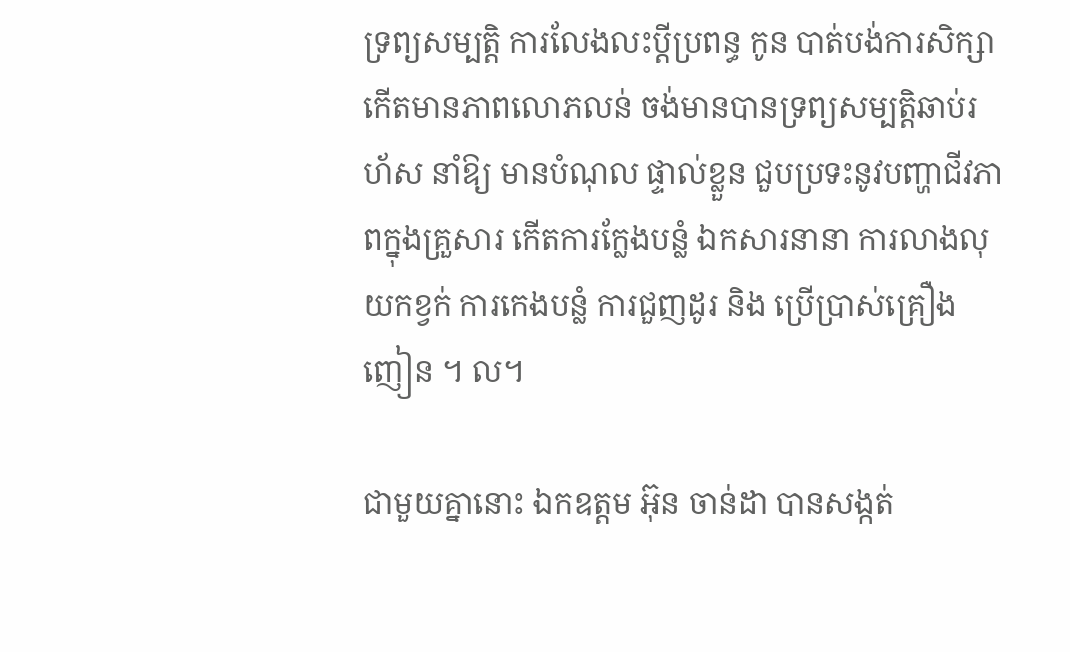ទ្រព្យសម្បត្តិ ការលែងលះប្តីប្រពន្ធ កូន បាត់បង់ការសិក្សា កើតមានភាពលោភលន់ ចង់មានបានទ្រព្យសម្បត្តិឆាប់រហ័ស នាំឱ្យ មានបំណុល ផ្ទាល់ខ្លួន ជួបប្រទះនូវបញ្ហាជីវភាពក្នុងគ្រួសារ កើតការក្លែងបន្លំ ឯកសារនានា ការលាងលុយកខ្វក់ ការកេងបន្លំ ការជួញដូរ និង ប្រើប្រាស់គ្រឿងញៀន ។ ល។

ជាមួយគ្នានោះ ឯកឧត្ដម អ៊ុន ចាន់ដា បានសង្កត់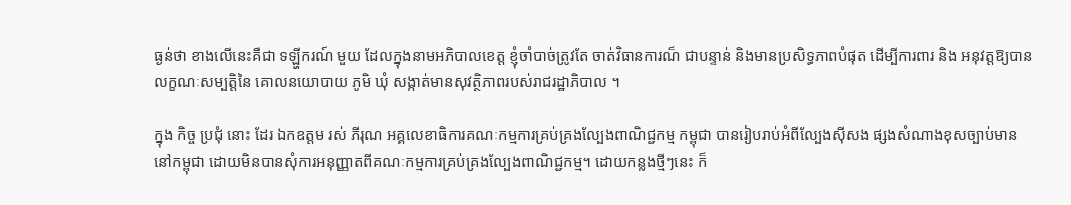ធ្ងន់ថា ខាងលើនេះគឺជា ទឡ្ហីករណ៍ មួយ ដែលក្នុងនាមអភិបាលខេត្ត ខ្ញុំចាំបាច់ត្រូវតែ ចាត់វិធានការណ៏ ជាបន្ទាន់ និងមានប្រសិទ្ធភាពបំផុត ដើម្បីការពារ និង អនុវត្តឱ្យបាន លក្ខណៈសម្បត្តិនៃ គោលនយោបាយ ភូមិ ឃុំ សង្កាត់មានសុវត្ថិភាពរបស់រាជរដ្ឋាភិបាល ។

ក្នុង កិច្ច ប្រជុំ នោះ ដែរ ឯកឧត្តម រស់ ភីរុណ អគ្គលេខាធិការគណៈកម្មការគ្រប់គ្រងល្បែងពាណិជ្ជកម្ម កម្ពុជា បានរៀបរាប់អំពីល្បែងស៊ីសង ផ្សងសំណាងខុសច្បាប់មាននៅកម្ពុជា ដោយមិនបានសុំការអនុញ្ញាតពីគណៈកម្មការគ្រប់គ្រងល្បែងពាណិជ្ជកម្ម។ ដោយកន្លងថ្មីៗនេះ ក៏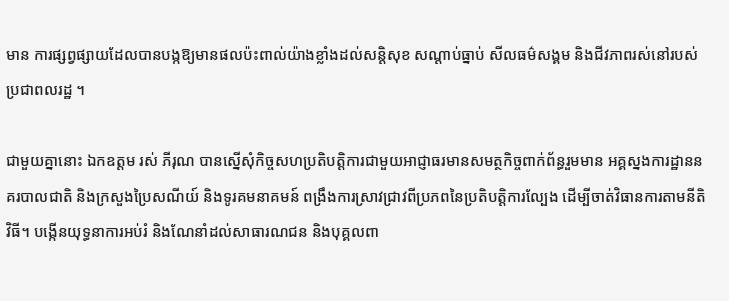មាន ការផ្សព្វផ្សាយដែលបានបង្កឱ្យមានផលប៉ះពាល់យ៉ាងខ្លាំងដល់សន្តិសុខ សណ្តាប់ធ្នាប់ សីលធម៌សង្គម និងជីវភាពរស់នៅរបស់ប្រជាពលរដ្ឋ ។

ជាមួយគ្នានោះ ឯកឧត្តម រស់ ភីរុណ បានស្នើសុំកិច្ចសហប្រតិបត្តិការជាមួយអាជ្ញាធរមានសមត្ថកិច្ចពាក់ព័ន្ធរួមមាន អគ្គស្នងការដ្ឋាននគរបាលជាតិ និងក្រសួងប្រៃសណីយ៍ និងទូរគមនាគមន៍ ពង្រឹងការស្រាវជ្រាវពីប្រភពនៃប្រតិបត្តិការល្បែង ដើម្បីចាត់វិធានការតាមនីតិវិធី។ បង្កើនយុទ្ធនាការអប់រំ និងណែនាំដល់សាធារណជន និងបុគ្គលពា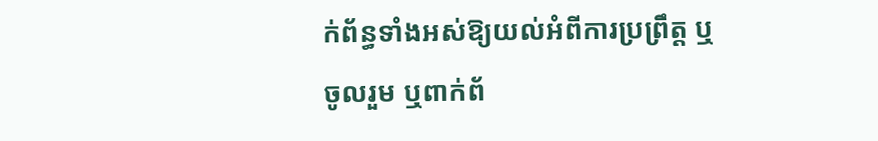ក់ព័ន្ធទាំងអស់ឱ្យយល់អំពីការប្រព្រឹត្ត ឬចូលរួម ឬពាក់ព័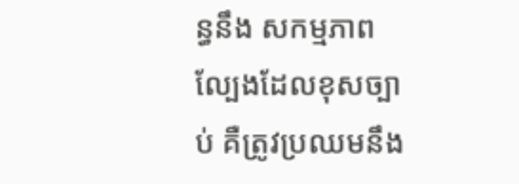ន្ធនឹង សកម្មភាពល្បែងដែលខុសច្បាប់ គឺត្រូវប្រឈមនឹង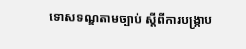ទោសទណ្ឌតាមច្បាប់ ស្តីពីការបង្ក្រាប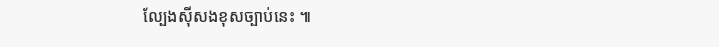ល្បែងស៊ីសងខុសច្បាប់នេះ ៕